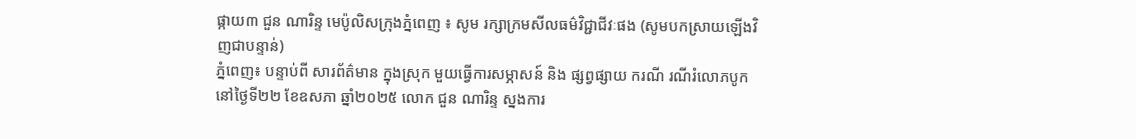ផ្កាយ៣ ជួន ណារិន្ទ មេប៉ូលិសក្រុងភ្នំពេញ ៖ សូម រក្សាក្រមសីលធម៌វិជ្ជាជីវៈផង (សូមបកស្រាយឡើងវិញជាបន្ទាន់)
ភ្នំពេញ៖ បន្ទាប់ពី សារព័ត៌មាន ក្នុងស្រុក មួយធ្វើការសម្ភាសន៍ និង ផ្សព្វផ្សាយ ករណី រណីរំលោភបូក នៅថ្ងៃទី២២ ខែឧសភា ឆ្នាំ២០២៥ លោក ជួន ណារិន្ទ ស្នងការ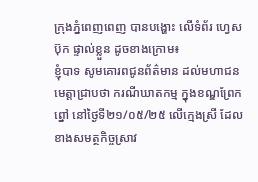ក្រុងភ្នំពេញពេញ បានបង្ហោះ លើទំព័រ ហ្វេសប៊ុក ផ្ទាល់ខ្លួន ដូចខាងក្រោម៖
ខ្ញុំបាទ សូមគោរពជូនព័ត៌មាន ដល់មហាជនមេត្តាជ្រាបថា ករណីឃាតកម្ម ក្នុងខណ្ឌព្រែកព្នៅ នៅថ្ងៃទី២១/០៥/២៥ លើក្មេងស្រី ដែលខាងសមត្ថកិច្ចស្រាវ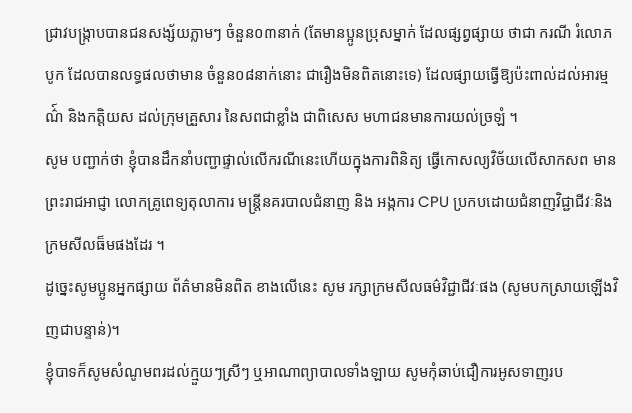ជ្រាវបង្ក្រាបបានជនសង្ស័យភ្លាមៗ ចំនួន០៣នាក់ (តែមានប្អូនប្រុសម្នាក់ ដែលផ្សព្វផ្សាយ ថាជា ករណី រំលោភបូក ដែលបានលទ្ធផលថាមាន ចំនួន០៨នាក់នោះ ជារឿងមិនពិតនោះទេ) ដែលផ្សាយធ្វើឱ្យប៉ះពាល់ដល់អារម្មណ៌៍ និងកត្តិយស ដល់ក្រុមគ្រួសារ នៃសពជាខ្លាំង ជាពិសេស មហាជនមានការយល់ច្រឡំ ។
សូម បញ្ជាក់ថា ខ្ញុំបានដឹកនាំបញ្ជាផ្ទាល់លើករណីនេះហើយក្នុងការពិនិត្យ ធ្វើកោសល្យវិច័យលើសាកសព មានព្រះរាជអាជ្ញា លោកគ្រូពេទ្យតុលាការ មន្ត្រីនគរបាលជំនាញ និង អង្កការ CPU ប្រកបដោយជំនាញវិជ្ជាជីវៈនិងក្រមសីលធ៏មផងដែរ ។
ដូច្នេះសូមប្អូនអ្នកផ្សាយ ព័ត៌មានមិនពិត ខាងលើនេះ សូម រក្សាក្រមសីលធម៌វិជ្ជាជីវៈផង (សូមបកស្រាយឡើងវិញជាបន្ទាន់)។
ខ្ញុំបាទក៏សូមសំណូមពរដល់ក្មួយៗស្រីៗ ឬអាណាព្យាបាលទាំងឡាយ សូមកុំឆាប់ជឿការអូសទាញរប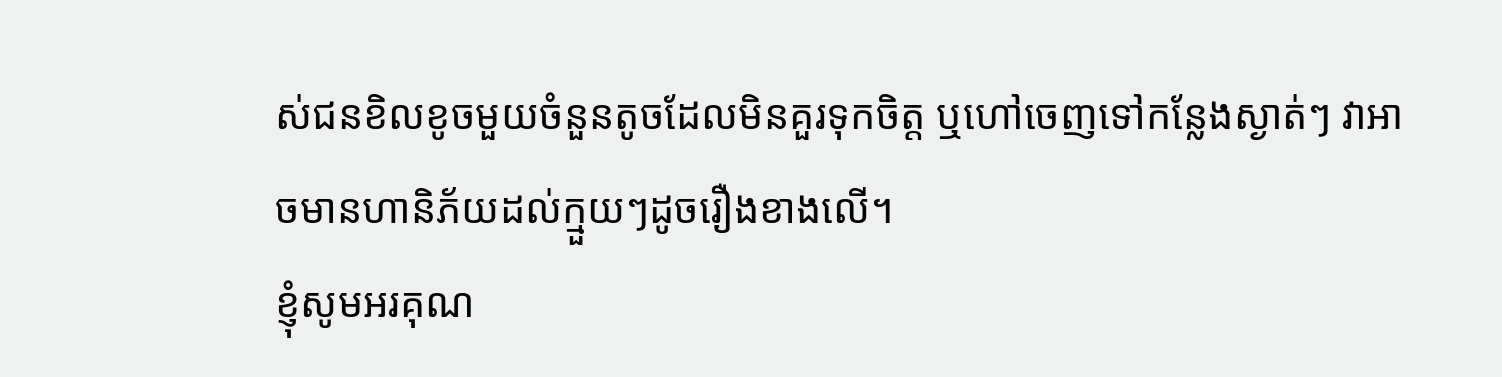ស់ជនខិលខូចមួយចំនួនតូចដែលមិនគួរទុកចិត្ត ឬហៅចេញទៅកន្លែងស្ងាត់ៗ វាអាចមានហានិភ័យដល់ក្មួយៗដូចរឿងខាងលើ។
ខ្ញុំសូមអរគុណ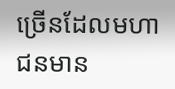ច្រើនដែលមហាជនមាន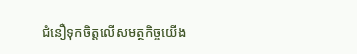ជំនឿទុកចិត្តលើសមត្ថកិច្ចយើង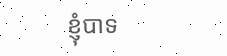ខ្ញុំបាទ